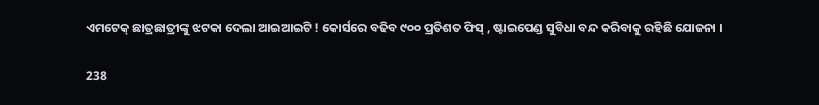ଏମଟେକ୍ ଛାତ୍ରଛାତ୍ରୀଙ୍କୁ ଝଟକା ଦେଲା ଆଇଆଇଟି ! କୋର୍ସରେ ବଢିବ ୯୦୦ ପ୍ରତିଶତ ଫିସ୍ , ଷ୍ଟାଇପେଣ୍ଡ ସୁବିଧା ବନ୍ଦ କରିବାକୁ ରହିଛି ଯୋଜନା ।

238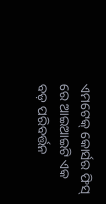ଏମଟେକ୍ କୋର୍ସର ଫିସ୍ ରେ ଆଇଆଇଟି ଏକ ବଡ଼ ପରିବର୍ତ୍ତନ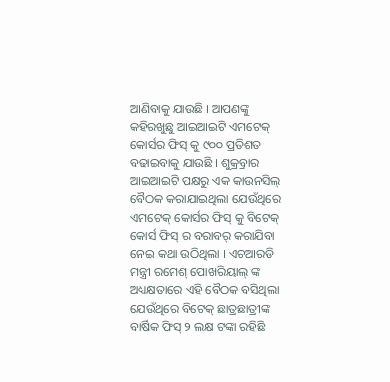ଆଣିବାକୁ ଯାଉଛି । ଆପଣଙ୍କୁ କହିରଖୁଛୁ ଆଇଆଇଟି ଏମଟେକ୍ କୋର୍ସର ଫିସ୍ କୁ ୯୦୦ ପ୍ରତିଶତ ବଢାଇବାକୁ ଯାଉଛି । ଶୁକ୍ର୍ରବାର ଆଇଆଇଟି ପକ୍ଷରୁ ଏକ କାଉନସିଲ୍ ବୈଠକ କରାଯାଇଥିଲା ଯେଉଁଥିରେ ଏମଟେକ୍ କୋର୍ସର ଫିସ୍ କୁ ବିଟେକ୍ କୋର୍ସ ଫିସ୍ ର ବରାବର୍ କରାଯିବା ନେଇ କଥା ଉଠିଥିଲା । ଏଚଆରଡି ମନ୍ତ୍ରୀ ରମେଶ୍ ପୋଖରିୟାଲ୍ ଙ୍କ ଅଧ୍ୟକ୍ଷତାରେ ଏହି ବୈଠକ ବସିଥିଲା ଯେଉଁଥିରେ ବିଟେକ୍ ଛାତ୍ରଛାତ୍ରୀଙ୍କ ବାର୍ଷିକ ଫିସ୍ ୨ ଲକ୍ଷ ଟଙ୍କା ରହିଛି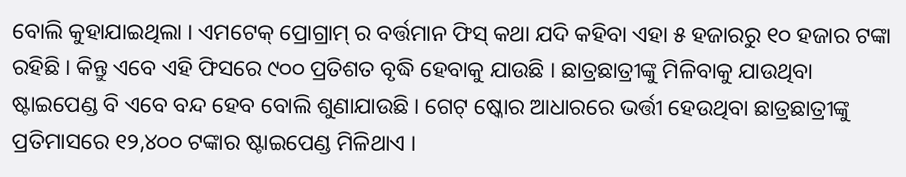ବୋଲି କୁହାଯାଇଥିଲା । ଏମଟେକ୍ ପ୍ରୋଗ୍ରାମ୍ ର ବର୍ତ୍ତମାନ ଫିସ୍ କଥା ଯଦି କହିବା ଏହା ୫ ହଜାରରୁ ୧୦ ହଜାର ଟଙ୍କା ରହିଛି । କିନ୍ତୁ ଏବେ ଏହି ଫିସରେ ୯୦୦ ପ୍ରତିଶତ ବୃଦ୍ଧି ହେବାକୁ ଯାଉଛି । ଛାତ୍ରଛାତ୍ରୀଙ୍କୁ ମିଳିବାକୁ ଯାଉଥିବା ଷ୍ଟାଇପେଣ୍ଡ ବି ଏବେ ବନ୍ଦ ହେବ ବୋଲି ଶୁଣାଯାଉଛି । ଗେଟ୍ ଷ୍କୋର ଆଧାରରେ ଭର୍ତ୍ତୀ ହେଉଥିବା ଛାତ୍ରଛାତ୍ରୀଙ୍କୁ ପ୍ରତିମାସରେ ୧୨,୪୦୦ ଟଙ୍କାର ଷ୍ଟାଇପେଣ୍ଡ ମିଳିଥାଏ ।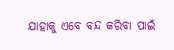ଯାହାକୁ ଏବେ ବନ୍ଦ କରିବା ପାଇଁ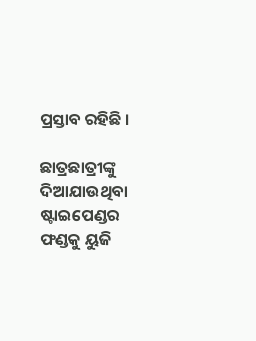ପ୍ରସ୍ତାବ ରହିଛି ।

ଛାତ୍ରଛାତ୍ରୀଙ୍କୁ ଦିଆଯାଉଥିବା ଷ୍ଟାଇପେଣ୍ଡର ଫଣ୍ଡକୁ ୟୁଜି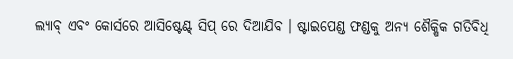ଲ୍ୟାବ୍ ଏବଂ କୋର୍ସରେ ଆସିଷ୍ଟେଣ୍ଟ୍ ସିପ୍ ରେ ଦିଆଯିବ । ଷ୍ଟାଇପେଣ୍ଡ ଫଣ୍ଡକୁ ଅନ୍ୟ ଶୈକ୍ଷିକ ଗତିବିଧି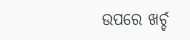ଉପରେ ଖର୍ଚ୍ଚ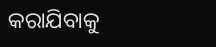କରାଯିବାକୁ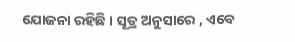ଯୋଜନା ରହିଛି । ସୂତ୍ର ଅନୁସାରେ , ଏବେ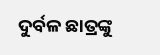ଦୁର୍ବଳ ଛାତ୍ରଙ୍କୁ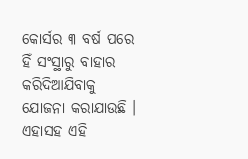କୋର୍ସର ୩ ବର୍ଷ ପରେ ହିଁ ସଂସ୍ଥାରୁ ବାହାର କରିଦିଆଯିବାକୁ ଯୋଜନା କରାଯାଉଛି । ଏହାସହ ଏହି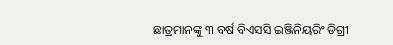ଛାତ୍ରମାନଙ୍କୁ ୩ ବର୍ଷ ବିଏସସି ଇଞ୍ଜିନିୟରିଂ ଡିଗ୍ରୀ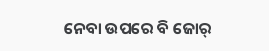ନେବା ଉପରେ ବି ଜୋର୍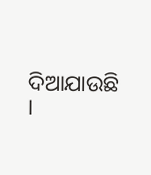ଦିଆଯାଉଛି ।